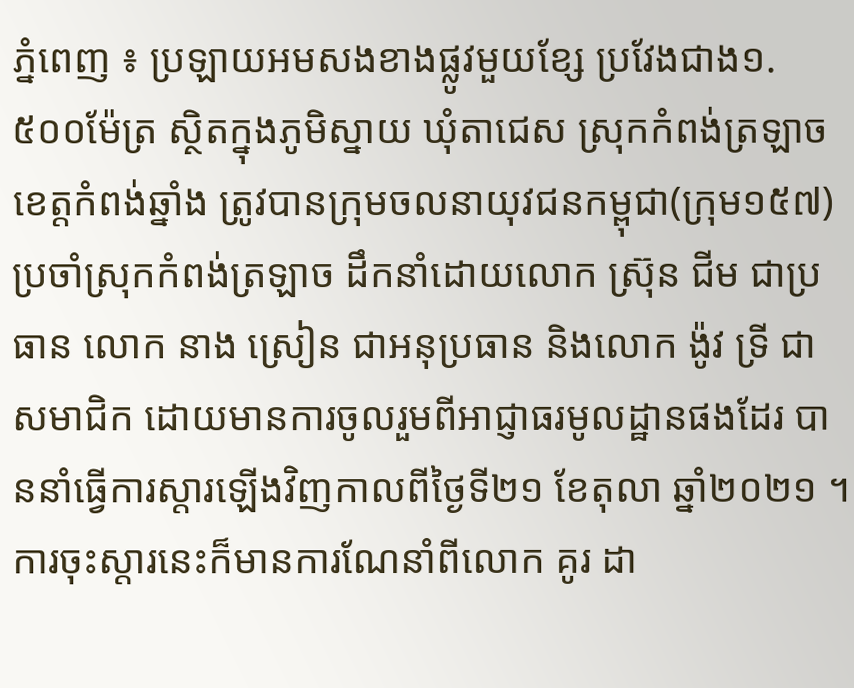ភ្នំពេញ ៖ ប្រឡាយអមសងខាងផ្លូវមួយខ្សែ ប្រវែងជាង១.៥០០ម៉ែត្រ ស្ថិតក្នុងភូមិស្នាយ ឃុំតាជេស ស្រុកកំពង់ត្រឡាច ខេត្តកំពង់ឆ្នាំង ត្រូវបានក្រុមចលនាយុវជនកម្ពុជា(ក្រុម១៥៧) ប្រចាំស្រុកកំពង់ត្រឡាច ដឹកនាំដោយលោក ស្រ៊ុន ជីម ជាប្រធាន លោក នាង ស្រៀន ជាអនុប្រធាន និងលោក ង៉ូវ ទ្រី ជាសមាជិក ដោយមានការចូលរួមពីអាជ្ញាធរមូលដ្ឋានផងដែរ បាននាំធ្វើការស្តារឡើងវិញកាលពីថ្ងៃទី២១ ខែតុលា ឆ្នាំ២០២១ ។ ការចុះស្តារនេះក៏មានការណែនាំពីលោក គូរ ដា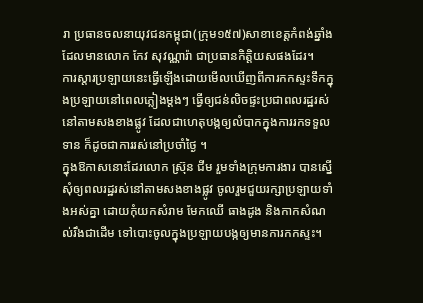រា ប្រធានចលនាយុវជនកម្ពុជា(ក្រុម១៥៧)សាខាខេត្តកំពង់ឆ្នាំង ដែលមានលោក កែវ សុវណ្ណារ៉ា ជាប្រធានកិត្តិយសផងដែរ។
ការស្តារប្រឡាយនេះធ្វើឡើងដោយមើលឃើញពីការកកស្ទះទឹកក្នុងប្រឡាយនៅពេលភ្លៀងម្តងៗ ធ្វើឲ្យជន់លិចផ្ទះប្រជាពលរដ្ឋរស់នៅតាមសងខាងផ្លូវ ដែលជាហេតុបង្កឲ្យលំបាកក្នុងការរកទទួលទាន ក៏ដូចជាការរស់នៅប្រចាំថ្ងៃ ។
ក្នុងឱកាសនោះដែរលោក ស្រ៊ុន ជីម រួមទាំងក្រុមការងារ បានស្នើសុំឲ្យពលរដ្ឋរស់នៅតាមសងខាងផ្លូវ ចូលរួមជួយរក្សាប្រឡាយទាំងអស់គ្នា ដោយកុំយកសំរាម មែកឈើ ធាងដូង និងកាកសំណល់រឹងជាដើម ទៅបោះចូលក្នុងប្រឡាយបង្កឲ្យមានការកកស្ទះ។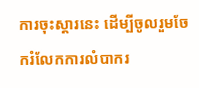ការចុះស្តារនេះ ដើម្បីចូលរួមចែករំលែកការលំបាករ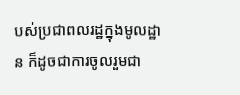បស់ប្រជាពលរដ្ឋក្នុងមូលដ្ឋាន ក៏ដូចជាការចូលរួមជា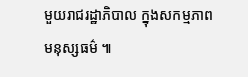មួយរាជរដ្ឋាភិបាល ក្នុងសកម្មភាពមនុស្សធម៌ ៕